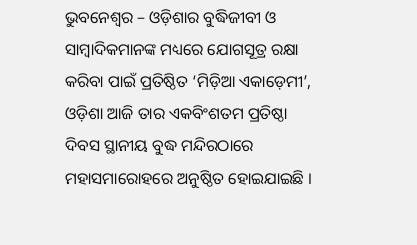ଭୁବନେଶ୍ୱର – ଓଡ଼ିଶାର ବୁଦ୍ଧିଜୀବୀ ଓ ସାମ୍ବାଦିକମାନଙ୍କ ମଧ୍ୟରେ ଯୋଗସୂତ୍ର ରକ୍ଷା କରିବା ପାଇଁ ପ୍ରତିଷ୍ଠିତ ‘ମିଡ଼ିଆ ଏକାଡ଼େମୀ’, ଓଡ଼ିଶା ଆଜି ତାର ଏକବିଂଶତମ ପ୍ରତିଷ୍ଠା ଦିବସ ସ୍ଥାନୀୟ ବୁଦ୍ଧ ମନ୍ଦିରଠାରେ ମହାସମାରୋହରେ ଅନୁଷ୍ଠିତ ହୋଇଯାଇଛି ।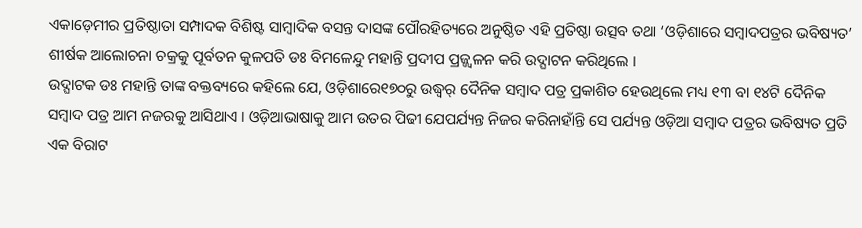ଏକାଡ଼େମୀର ପ୍ରତିଷ୍ଠାତା ସମ୍ପାଦକ ବିଶିଷ୍ଟ ସାମ୍ବାଦିକ ବସନ୍ତ ଦାସଙ୍କ ପୌରହିତ୍ୟରେ ଅନୁଷ୍ଠିତ ଏହି ପ୍ରତିଷ୍ଠା ଉତ୍ସବ ତଥା ‘ଓଡ଼ିଶାରେ ସମ୍ବାଦପତ୍ରର ଭବିଷ୍ୟତ’ ଶୀର୍ଷକ ଆଲୋଚନା ଚକ୍ରକୁ ପୂର୍ବତନ କୁଳପତି ଡଃ ବିମଳେନ୍ଦୁ ମହାନ୍ତି ପ୍ରଦୀପ ପ୍ରଜ୍ଜ୍ୱଳନ କରି ଉଦ୍ଘାଟନ କରିଥିଲେ ।
ଉଦ୍ଘାଟକ ଡଃ ମହାନ୍ତି ତାଙ୍କ ବକ୍ତବ୍ୟରେ କହିଲେ ଯେ, ଓଡ଼ିଶାରେ୧୭୦ରୁ ଉଦ୍ଧ୍ୱର୍ ଦୈନିକ ସମ୍ବାଦ ପତ୍ର ପ୍ରକାଶିତ ହେଉଥିଲେ ମଧ୍ୟ ୧୩ ବା ୧୪ଟି ଦୈନିକ ସମ୍ବାଦ ପତ୍ର ଆମ ନଜରକୁ ଆସିଥାଏ । ଓଡ଼ିଆଭାଷାକୁ ଆମ ଉତର ପିଢୀ ଯେପର୍ଯ୍ୟନ୍ତ ନିଜର କରିନାହାଁନ୍ତି ସେ ପର୍ଯ୍ୟନ୍ତ ଓଡ଼ିଆ ସମ୍ବାଦ ପତ୍ରର ଭବିଷ୍ୟତ ପ୍ରତି ଏକ ବିରାଟ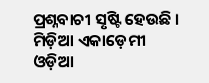ପ୍ରଶ୍ନବାଚୀ ସୃଷ୍ଟି ହେଉଛି । ମିଡ଼ିଆ ଏକାଡ଼େମୀ ଓଡ଼ିଆ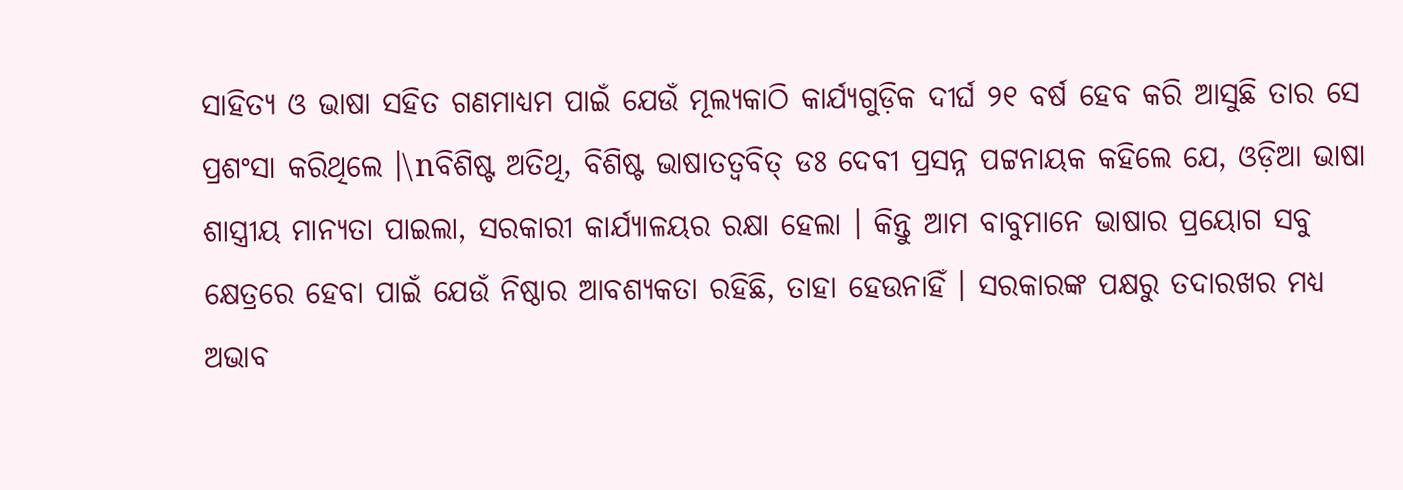ସାହିତ୍ୟ ଓ ଭାଷା ସହିତ ଗଣମାଧ୍ୟମ ପାଇଁ ଯେଉଁ ମୂଲ୍ୟକାଠି କାର୍ଯ୍ୟଗୁଡ଼ିକ ଦୀର୍ଘ ୨୧ ବର୍ଷ ହେବ କରି ଆସୁଛି ତାର ସେ ପ୍ରଶଂସା କରିଥିଲେ ।\nବିଶିଷ୍ଟ ଅତିଥି, ବିଶିଷ୍ଟ ଭାଷାତତ୍ୱବିତ୍ ଡଃ ଦେବୀ ପ୍ରସନ୍ନ ପଟ୍ଟନାୟକ କହିଲେ ଯେ, ଓଡ଼ିଆ ଭାଷା ଶାସ୍ତ୍ରୀୟ ମାନ୍ୟତା ପାଇଲା, ସରକାରୀ କାର୍ଯ୍ୟାଳୟର ରକ୍ଷା ହେଲା । କିନ୍ତୁ ଆମ ବାବୁମାନେ ଭାଷାର ପ୍ରୟୋଗ ସବୁ କ୍ଷେତ୍ରରେ ହେବା ପାଇଁ ଯେଉଁ ନିଷ୍ଠାର ଆବଶ୍ୟକତା ରହିଛି, ତାହା ହେଉନାହିଁ । ସରକାରଙ୍କ ପକ୍ଷରୁ ତଦାରଖର ମଧ୍ୟ ଅଭାବ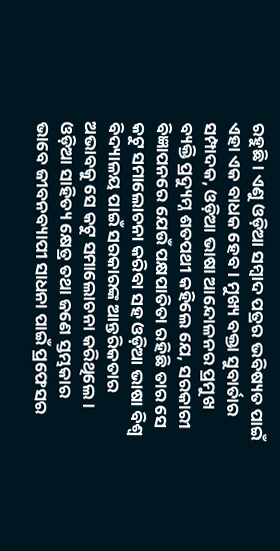ରହୁଛି । ଏଣୁ ଓଡ଼ିଆ ସମ୍ବାଦ ପତ୍ରର ଭବିଷ୍ୟତ ପାଇଁ ଏହା ଏକ ବାଧକ ହେବ । ମୁଖ୍ୟ ବକ୍ତା ସୁବାର୍ତାର ସମ୍ପାଦକ, ଓଡ଼ିଆ ଭାଷା ଆନ୍ଦୋଳନର ପ୍ରମୁଖ ବ୍ୟକ୍ତି ପ୍ରଦ୍ୟୁମ୍ନ ଶତପଥୀ କହିଲେ ଯେ, ସରକାରୀ ବିଜ୍ଞାପନରେ ଯେଉଁ ପକ୍ଷପାତିତା ରହିଛି ତାର ସେ କଟୁ ସମାଲୋଚନା କରିବା ସହ ଓଡ଼ିଆ ଭାଷା ବିଶ୍ୱ ବିଦ୍ୟାଳୟ ପାଇଁ ସରକାରଙ୍କ ଆନ୍ତରିକତାର ଅଭାବକୁ ସେ କଟୁ ସମାଲୋଚନା କରିଥିଲେ ।
ଓଡ଼ିଆ ସାହିତ୍ୟ କ୍ଷେତ୍ର ତଥା ଜଣେ ସ୍ତମ୍ଭକାର ଭାବେ ଜୀବନବ୍ୟାପୀ ସାଧନା ପାଇଁ ପ୍ରଫେସର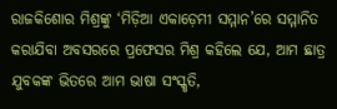ରାଜକିଶୋର ମିଶ୍ରଙ୍କୁ ‘ମିଡ଼ିଆ ଏକାଡ଼େମୀ ସମ୍ମାନ’ରେ ସମ୍ମାନିତ କରାଯିବା ଅବସରରେ ପ୍ରଫେସର ମିଶ୍ର କହିଲେ ଯେ, ଆମ ଛାତ୍ର ଯୁବକଙ୍କ ଭିତରେ ଆମ ଭାଷା ସଂସ୍କୃତି,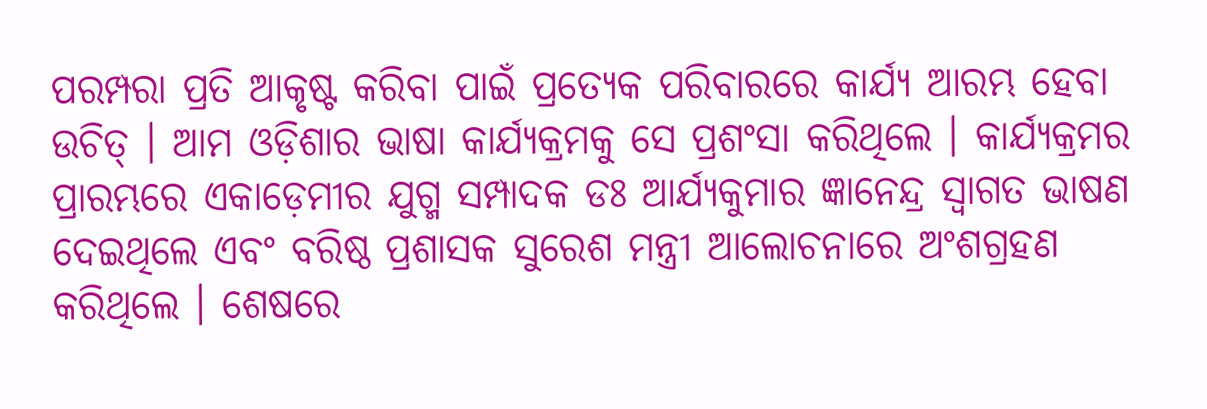ପରମ୍ପରା ପ୍ରତି ଆକୃଷ୍ଟ କରିବା ପାଇଁ ପ୍ରତ୍ୟେକ ପରିବାରରେ କାର୍ଯ୍ୟ ଆରମ୍ଭ ହେବା ଉଚିତ୍ । ଆମ ଓଡ଼ିଶାର ଭାଷା କାର୍ଯ୍ୟକ୍ରମକୁ ସେ ପ୍ରଶଂସା କରିଥିଲେ । କାର୍ଯ୍ୟକ୍ରମର ପ୍ରାରମ୍ଭରେ ଏକାଡ଼େମୀର ଯୁଗ୍ମ ସମ୍ପାଦକ ଡଃ ଆର୍ଯ୍ୟକୁମାର ଜ୍ଞାନେନ୍ଦ୍ର ସ୍ୱାଗତ ଭାଷଣ ଦେଇଥିଲେ ଏବଂ ବରିଷ୍ଠ ପ୍ରଶାସକ ସୁରେଶ ମନ୍ତ୍ରୀ ଆଲୋଚନାରେ ଅଂଶଗ୍ରହଣ କରିଥିଲେ । ଶେଷରେ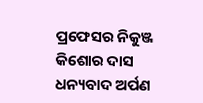ପ୍ରଫେସର ନିକୁଞ୍ଜ କିଶୋର ଦାସ ଧନ୍ୟବାଦ ଅର୍ପଣ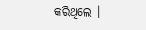କରିଥିଲେ ।